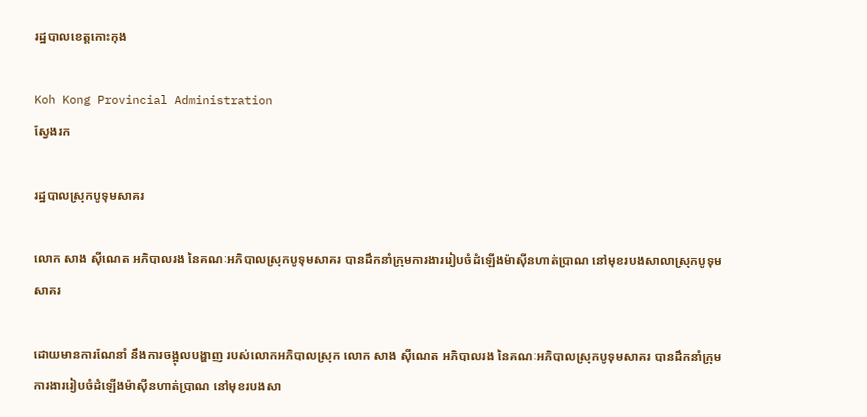រដ្ឋបាលខេត្តកោះកុង

Koh Kong Provincial Administration
ស្វែងរក

រដ្ឋបាលស្រុកបូទុមសាគរ

លោក សាង ស៊ីណេត អភិបាលរង នៃគណៈអភិបាលស្រុកបូទុមសាគរ បានដឹកនាំក្រុមការងាររៀបចំដំឡើងម៉ាស៊ីនហាត់ប្រាណ នៅមុខរបងសាលាស្រុកបូទុមសាគរ

ដោយមានការណែនាំ នឹងការចង្អុលបង្ហាញ របស់លោកអភិបាលស្រុក លោក សាង ស៊ីណេត អភិបាលរង នៃគណៈអភិបាលស្រុកបូទុមសាគរ បានដឹកនាំក្រុមការងាររៀបចំដំឡើងម៉ាស៊ីនហាត់ប្រាណ នៅមុខរបងសា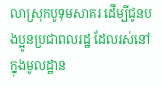លាស្រុកបូទុមសាគរ ដើម្បីជូនបងប្អូនប្រជាពលរដ្ឋ ដែលរស់នៅក្នុងមូលដ្ឋាន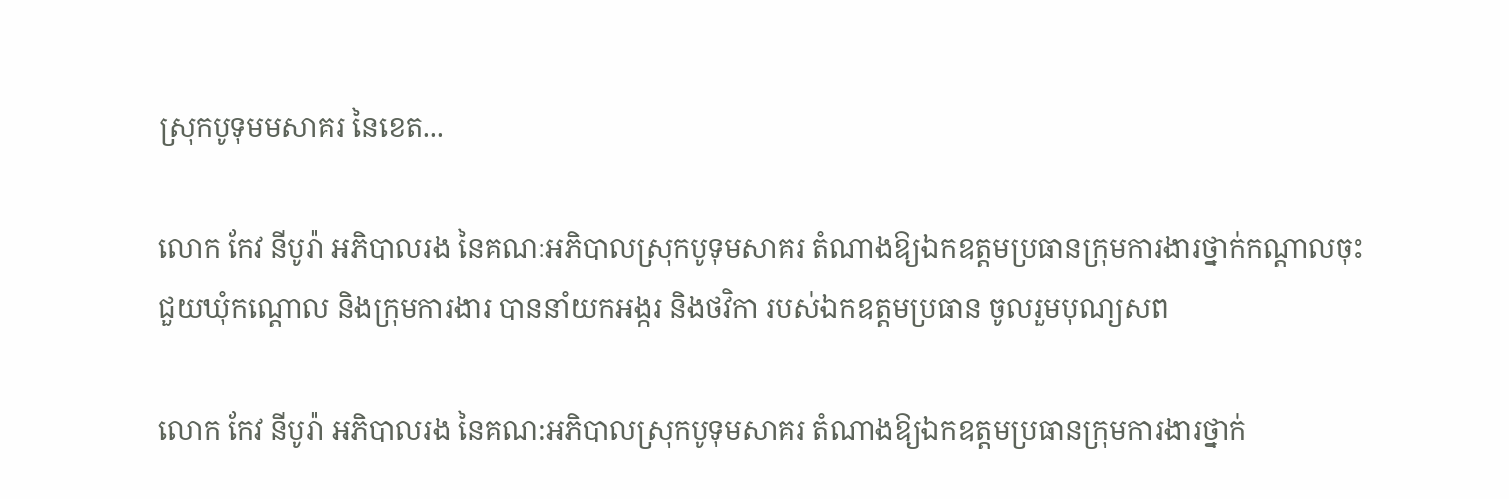ស្រុកបូទុមមសាគរ នៃខេត...

លោក កែវ នីបូរ៉ា អភិបាលរង នៃគណៈអភិបាលស្រុកបូទុមសាគរ តំណាងឱ្យឯកឧត្តមប្រធានក្រុមការងារថ្នាក់កណ្ដាលចុះជួយឃុំកណ្ដោល និងក្រុមការងារ បាននាំយកអង្ករ និងថវិកា របស់ឯកឧត្តមប្រធាន ចូលរួមបុណ្យសព

លោក កែវ នីបូរ៉ា អភិបាលរង នៃគណ:អភិបាលស្រុកបូទុមសាគរ តំណាងឱ្យឯកឧត្តមប្រធានក្រុមការងារថ្នាក់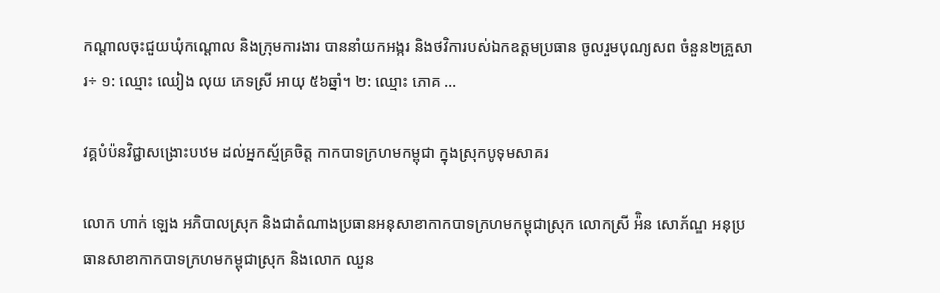កណ្ដាលចុះជួយឃុំកណ្ដោល និងក្រុមការងារ បាននាំយកអង្ករ និងថវិការបស់ឯកឧត្តមប្រធាន ចូលរួមបុណ្យសព ចំនួន២គ្រួសារ÷ ១: ឈ្មោះ ឈៀង លុយ ភេទស្រី អាយុ ៥៦ឆ្នាំ។ ២: ឈ្មោះ ភោគ ...

វគ្គបំប៉នវិជ្ជាសង្រោះបឋម ដល់អ្នកស័្មគ្រចិត្ត កាកបាទក្រហមកម្ពុជា ក្នុងស្រុកបូទុមសាគរ

លោក ហាក់ ឡេង អភិបាលស្រុក និងជាតំណាងប្រធានអនុសាខាកាកបាទក្រហមកម្ពុជាស្រុក លោកស្រី អ៉ិន សោភ័ណ្ឌ អនុប្រធានសាខាកាកបាទក្រហមកម្ពុជាស្រុក និងលោក ឈួន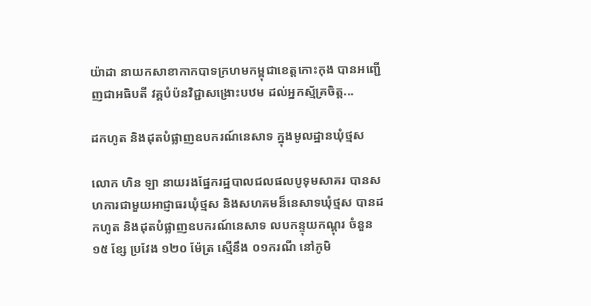យ៉ាដា នាយកសាខាកាកបាទក្រហមកម្ពុជាខេត្តកោះកុង បានអញ្ជើញជាអធិបតី វគ្គបំប៉នវិជ្ជាសង្រោះបឋម ដល់អ្នកស័្មគ្រចិត្ត...

ដកហូត និងដុតបំផ្លាញឧបករណ៍នេសាទ ក្នុងមូលដ្ឋានឃុំថ្មស

លោក ហិន ឡា នាយរងផ្នែករដ្ឋបាលជលផលបូទុមសាគរ បានសហការជាមួយអាជ្ញាធរឃុំថ្មស និងសហគមន៏នេសាទឃុំថ្មស បានដកហូត និងដុតបំផ្លាញឧបករណ៍នេសាទ លបកន្ទុយកណ្តុរ ចំនួន ១៥ ខ្សែ ប្រវែង ១២០ ម៉ែត្រ ស្មើនឹង ០១ករណី នៅភូមិ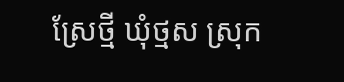ស្រែថ្មី ឃុំថ្មស ស្រុក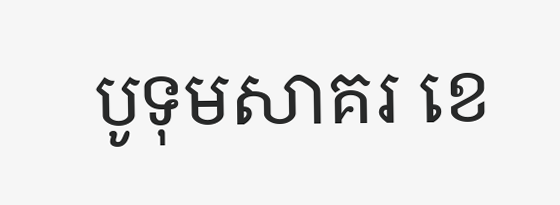បូទុមសាគរ ខេ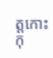ត្តកោះកុ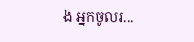ង អ្នកចូលរ...